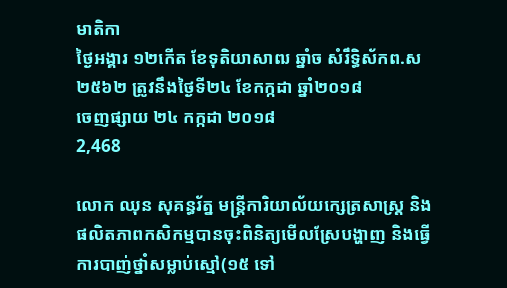មាតិកា
ថ្ងៃអង្គារ ១២កើត ខែទុតិយាសាឍ ឆ្នាំច សំរឹទ្ធិស័កព.ស២៥៦២ ត្រូវនឹងថ្ងៃទី២៤ ខែកក្កដា ឆ្នាំ២០១៨
ចេញផ្សាយ ២៤ កក្កដា ២០១៨
2,468

លោក ឈុន សុគន្ធរ័ត្ន មន្ត្រីការិយាល័យក្សេត្រសាស្ត្រ និងផលិតភាពកសិកម្មបានចុះពិនិត្យមើលស្រែបង្ហាញ និងធ្វើការបាញ់ថ្នាំសម្លាប់ស្មៅ(១៥ ទៅ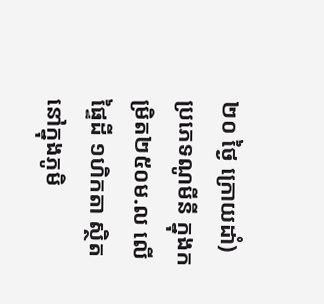២០ ថ្ងៃ ក្រោយដាំ) ប្រភេទណូមីនី ក្នុងកម្រិត២៥០ម.ល លើផ្ទៃដី ១ហិកតា ស្ថិតនៅក្នុងភូមិ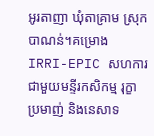អូរតាញា ឃុំតាគ្រាម ស្រុកបាណន់។គម្រោង IRRI-EPIC សហការជាមួយមន្ទីរកសិកម្ម រុក្ខាប្រមាញ់ និងនេសាទ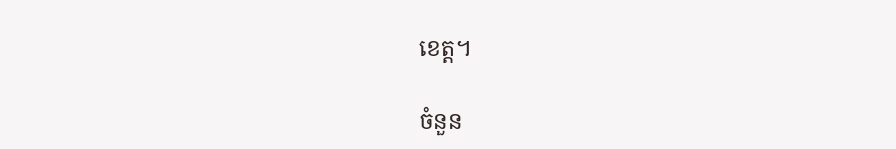ខេត្ត។

ចំនួន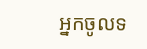អ្នកចូលទ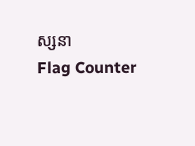ស្សនា
Flag Counter